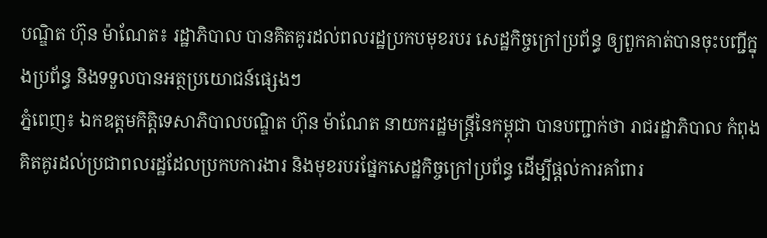បណ្ឌិត ហ៊ុន ម៉ាណែត៖ រដ្ឋាភិបាល បានគិតគូរដល់ពលរដ្ឋប្រកបមុខរបរ សេដ្ឋកិច្ចក្រៅប្រព័ន្ធ ឲ្យពួកគាត់បានចុះបញ្ជីក្នុងប្រព័ន្ធ និងទទួលបានអត្ថប្រយោជន៍ផ្សេងៗ
ភ្នំពេញ៖ ឯកឧត្តមកិត្តិទេសាភិបាលបណ្ឌិត ហ៊ុន ម៉ាណែត នាយករដ្ឋមន្ត្រីនៃកម្ពុជា បានបញ្ជាក់ថា រាជរដ្ឋាភិបាល កំពុងគិតគូរដល់ប្រជាពលរដ្ឋដែលប្រកបការងារ និងមុខរបរផ្នែកសេដ្ឋកិច្ចក្រៅប្រព័ន្ធ ដើម្បីផ្ដល់ការគាំពារ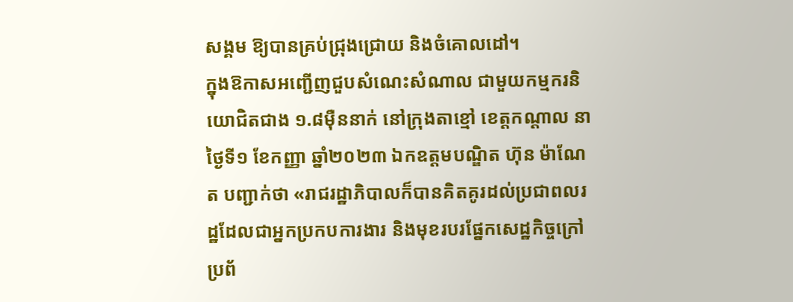សង្គម ឱ្យបានគ្រប់ជ្រុងជ្រោយ និងចំគោលដៅ។
ក្នុងឱកាសអញ្ជើញជួបសំណេះសំណាល ជាមួយកម្មករនិយោជិតជាង ១.៨ម៉ឺននាក់ នៅក្រុងតាខ្មៅ ខេត្តកណ្តាល នាថ្ងៃទី១ ខែកញ្ញា ឆ្នាំ២០២៣ ឯកឧត្តមបណ្ឌិត ហ៊ុន ម៉ាណែត បញ្ជាក់ថា «រាជរដ្ឋាភិបាលក៏បានគិតគូរដល់ប្រជាពលរដ្ឋដែលជាអ្នកប្រកបការងារ និងមុខរបរផ្នែកសេដ្ឋកិច្ចក្រៅប្រព័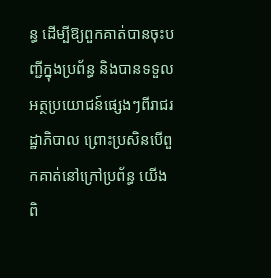ន្ធ ដើម្បីឱ្យពួកគាត់បានចុះបញ្ជីក្នុងប្រព័ន្ធ និងបានទទួលអត្ថប្រយោជន៍ផ្សេងៗពីរាជរដ្ឋាភិបាល ព្រោះប្រសិនបើពួកគាត់នៅក្រៅប្រព័ន្ធ យើងពិ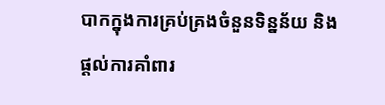បាកក្នុងការគ្រប់គ្រងចំនួនទិន្នន័យ និងផ្ដល់ការគាំពារ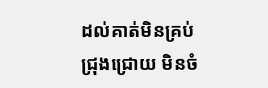ដល់គាត់មិនគ្រប់ជ្រុងជ្រោយ មិនចំ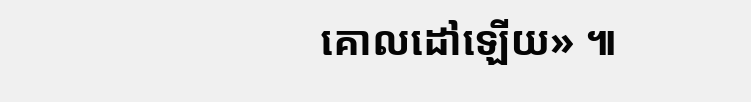គោលដៅឡើយ» ៕